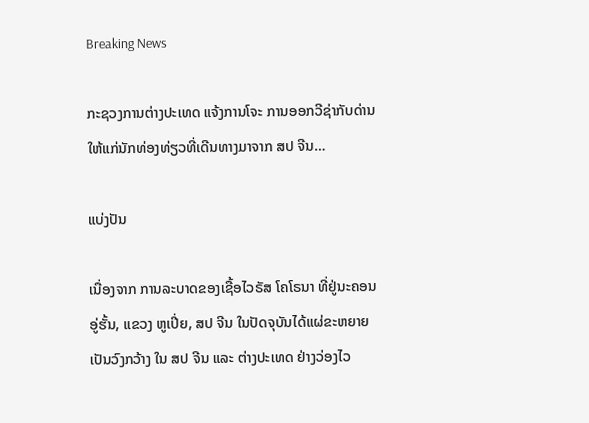Breaking News

ກະຊວງການຕ່າງປະເທດ ແຈ້ງການໂຈະ ການອອກວີຊ່າກັບດ່ານ ໃຫ້ແກ່ນັກທ່ອງທ່ຽວທີ່ເດີນທາງມາຈາກ ສປ ຈີນ…

ແບ່ງປັນ

ເນື່ອງຈາກ ການລະບາດຂອງເຊື້ອໄວຣັສ ໂຄໂຣນາ ທີ່ຢູ່ນະຄອນອູ່ຮັ້ນ, ແຂວງ ຫູເປີ່ຍ, ສປ ຈີນ ໃນປັດຈຸບັນໄດ້ແຜ່ຂະຫຍາຍເປັນວົງກວ້າງ ໃນ ສປ ຈີນ ແລະ ຕ່າງປະເທດ ຢ່າງວ່ອງໄວ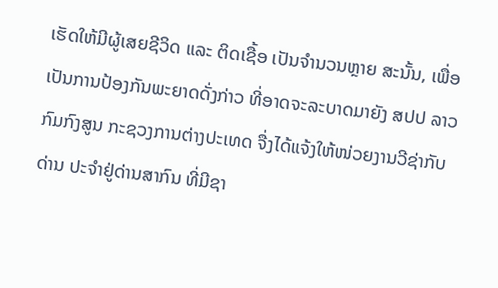ເຮັດໃຫ້ມີຜູ້ເສຍຊີວິດ ແລະ ຕິດເຊື້ອ ເປັນຈໍານວນຫຼາຍ ສະນັ້ນ, ເພື່ອເປັນການປ້ອງກັນພະຍາດດັ່ງກ່າວ ທີ່ອາດຈະລະບາດມາຍັງ ສປປ ລາວ ກົມກົງສູນ ກະຊວງການຕ່າງປະເທດ ຈື່ງໄດ້ແຈ້ງໃຫ້ໜ່ວຍງານວີຊ່າກັບດ່ານ ປະຈໍາຢູ່ດ່ານສາກົນ ທີ່ມີຊາ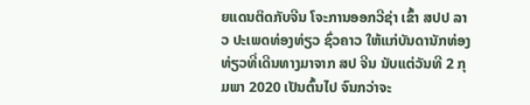ຍແດນຕິດກັບຈີນ ໂຈະການອອກວີຊ່າ ເຂົ້າ ສປປ ລາວ ປະເພດທ່ອງທ່ຽວ ຊົ່ວຄາວ ໃຫ້ແກ່ບັນດານັກທ່ອງທ່ຽວທີ່ເດີນທາງມາຈາກ ສປ ຈີນ ນັບແຕ່ວັນທີ 2 ກຸມພາ 2020 ເປັນຕົ້ນໄປ ຈົນກວ່າຈະ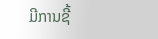ມີການຊີ້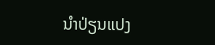ນໍາປ່ຽນແປງ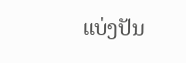ແບ່ງປັນ